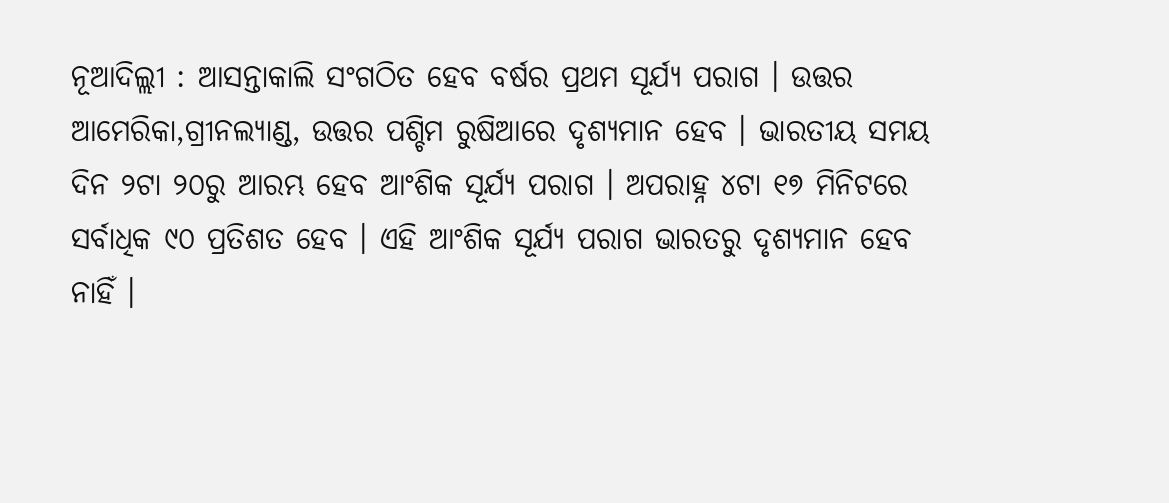ନୂଆଦିଲ୍ଲୀ : ଆସନ୍ତାକାଲି ସଂଗଠିତ ହେବ ବର୍ଷର ପ୍ରଥମ ସୂର୍ଯ୍ୟ ପରାଗ । ଉତ୍ତର ଆମେରିକା,ଗ୍ରୀନଲ୍ୟାଣ୍ଡ, ଉତ୍ତର ପଶ୍ଚିମ ରୁଷିଆରେ ଦୃଶ୍ୟମାନ ହେବ । ଭାରତୀୟ ସମୟ ଦିନ ୨ଟା ୨୦ରୁ ଆରମ୍ଭ ହେବ ଆଂଶିକ ସୂର୍ଯ୍ୟ ପରାଗ । ଅପରାହ୍ନ ୪ଟା ୧୭ ମିନିଟରେ ସର୍ବାଧିକ ୯୦ ପ୍ରତିଶତ ହେବ । ଏହି ଆଂଶିକ ସୂର୍ଯ୍ୟ ପରାଗ ଭାରତରୁ ଦୃଶ୍ୟମାନ ହେବ ନାହିଁ ।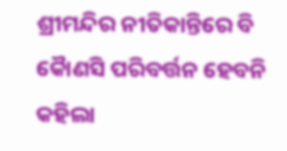ଶ୍ରୀମନ୍ଦିର ନୀତିକାନ୍ତିରେ ବି କୈାଣସି ପରିବର୍ତ୍ତନ ହେବନି କହିଲା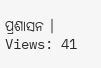ପ୍ରଶାସନ ।
Views: 41